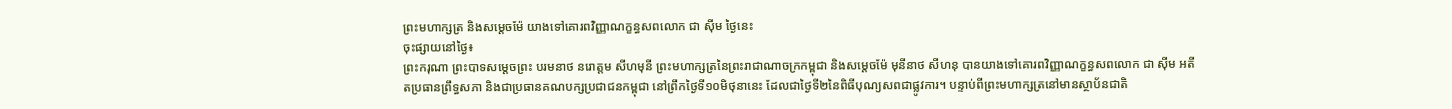ព្រះមហាក្សត្រ និងសម្តេចម៉ែ យាងទៅគោរពវិញ្ញាណក្ខន្ធសពលោក ជា ស៊ីម ថ្ងៃនេះ
ចុះផ្សាយនៅថ្ងៃ៖
ព្រះករុណា ព្រះបាទសម្តេចព្រះ បរមនាថ នរោត្តម សីហមុនី ព្រះមហាក្សត្រនៃព្រះរាជាណាចក្រកម្ពុជា និងសម្តេចម៉ែ មុនីនាថ សីហនុ បានយាងទៅគោរពវិញ្ញាណក្ខន្ធសពលោក ជា ស៊ីម អតីតប្រធានព្រឹទ្ធសភា និងជាប្រធានគណបក្សប្រជាជនកម្ពុជា នៅព្រឹកថ្ងៃទី១០មិថុនានេះ ដែលជាថ្ងៃទី២នៃពិធីបុណ្យសពជាផ្លូវការ។ បន្ទាប់ពីព្រះមហាក្សត្រនៅមានស្ថាប័នជាតិ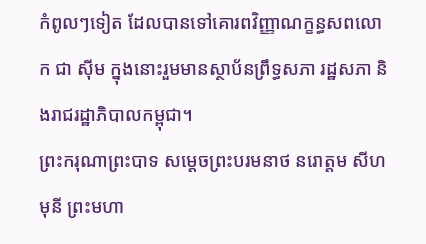កំពូលៗទៀត ដែលបានទៅគោរពវិញ្ញាណក្ខន្ធសពលោក ជា ស៊ីម ក្នុងនោះរួមមានស្ថាប័នព្រឹទ្ធសភា រដ្ឋសភា និងរាជរដ្ឋាភិបាលកម្ពុជា។
ព្រះករុណាព្រះបាទ សម្តេចព្រះបរមនាថ នរោត្តម សីហមុនី ព្រះមហា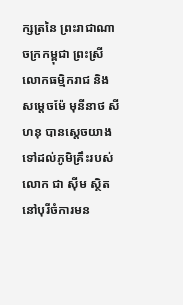ក្សត្រនៃ ព្រះរាជាណាចក្រកម្ពុជា ព្រះស្រីលោកធម្មិករាជ និងសម្តេចម៉ែ មុនីនាថ សីហនុ បានស្តេចយាងទៅដល់ភូមិគ្រឹះរបស់លោក ជា ស៊ីម ស្ថិតនៅបុរីចំការមន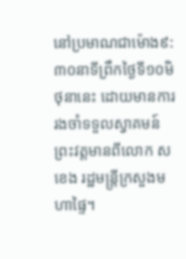នៅប្រមាណជាម៉ោង៩:៣០នាទីព្រឹកថ្ងៃទី១០មិថុនានេះ ដោយមានការរងចាំទទួលស្វាគមន៍ព្រះវត្តមានពីលោក ស ខេង រដ្ឋមន្រ្តីក្រសួងមហាផ្ទៃ។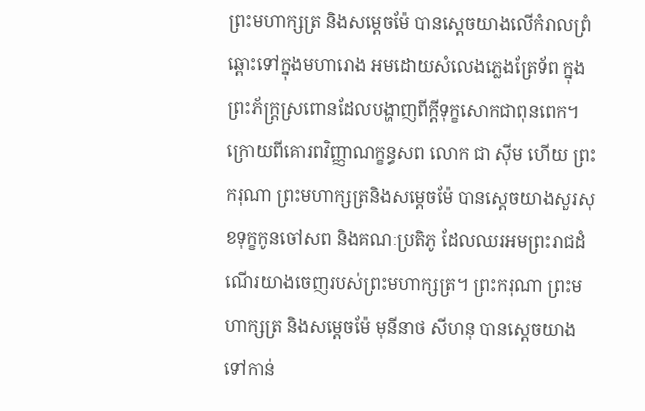ព្រះមហាក្សត្រ និងសម្តេចម៉ែ បានស្តេចយាងលើកំរាលព្រំឆ្ពោះទៅក្នុងមហារោង អមដោយសំលេងភ្លេងត្រែទ័ព ក្នុងព្រះភ័ក្រ្តស្រពោនដែលបង្ហាញពីក្តីទុក្ខសោកជាពុនពេក។
ក្រោយពីគោរពវិញ្ញាណក្ខន្ធសព លោក ជា ស៊ីម ហើយ ព្រះករុណា ព្រះមហាក្សត្រនិងសម្តេចម៉ែ បានស្តេចយាងសួរសុខទុក្ខកូនចៅសព និងគណៈប្រតិភូ ដែលឈរអមព្រះរាជដំណើរយាងចេញរបស់ព្រះមហាក្សត្រ។ ព្រះករុណា ព្រះមហាក្សត្រ និងសម្តេចម៉ែ មុនីនាថ សីហនុ បានស្តេចយាងទៅកាន់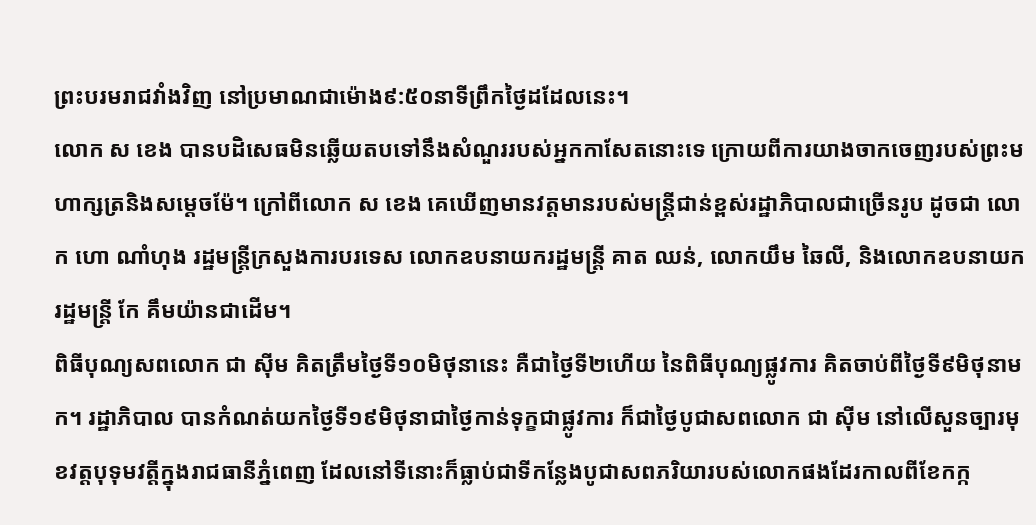ព្រះបរមរាជវាំងវិញ នៅប្រមាណជាម៉ោង៩:៥០នាទីព្រឹកថ្ងៃដដែលនេះ។
លោក ស ខេង បានបដិសេធមិនឆ្លើយតបទៅនឹងសំណួររបស់អ្នកកាសែតនោះទេ ក្រោយពីការយាងចាកចេញរបស់ព្រះមហាក្សត្រនិងសម្តេចម៉ែ។ ក្រៅពីលោក ស ខេង គេឃើញមានវត្តមានរបស់មន្រ្តីជាន់ខ្ពស់រដ្ឋាភិបាលជាច្រើនរូប ដូចជា លោក ហោ ណាំហុង រដ្ឋមន្រ្តីក្រសួងការបរទេស លោកឧបនាយករដ្ឋមន្រ្តី គាត ឈន់, លោកយឹម ឆៃលី, និងលោកឧបនាយករដ្ឋមន្រ្តី កែ គឹមយ៉ានជាដើម។
ពិធីបុណ្យសពលោក ជា ស៊ីម គិតត្រឹមថ្ងៃទី១០មិថុនានេះ គឺជាថ្ងៃទី២ហើយ នៃពិធីបុណ្យផ្លូវការ គិតចាប់ពីថ្ងៃទី៩មិថុនាមក។ រដ្ឋាភិបាល បានកំណត់យកថ្ងៃទី១៩មិថុនាជាថ្ងៃកាន់ទុក្ខជាផ្លូវការ ក៏ជាថ្ងៃបូជាសពលោក ជា ស៊ីម នៅលើសួនច្បារមុខវត្តបុទុមវត្តីក្នុងរាជធានីភ្នំពេញ ដែលនៅទីនោះក៏ធ្លាប់ជាទីកន្លែងបូជាសពភរិយារបស់លោកផងដែរកាលពីខែកក្ក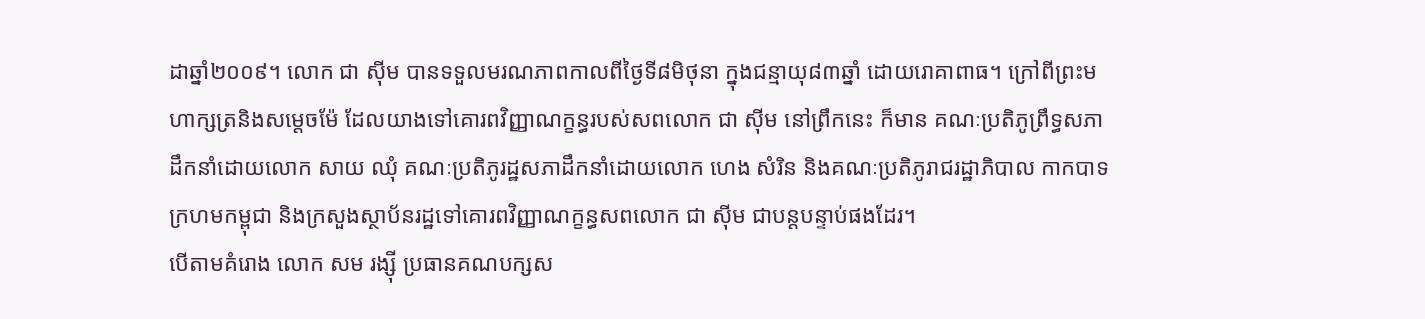ដាឆ្នាំ២០០៩។ លោក ជា ស៊ីម បានទទួលមរណភាពកាលពីថ្ងៃទី៨មិថុនា ក្នុងជន្មាយុ៨៣ឆ្នាំ ដោយរោគាពាធ។ ក្រៅពីព្រះមហាក្សត្រនិងសម្តេចម៉ែ ដែលយាងទៅគោរពវិញ្ញាណក្ខន្ធរបស់សពលោក ជា ស៊ីម នៅព្រឹកនេះ ក៏មាន គណៈប្រតិភូព្រឹទ្ធសភាដឹកនាំដោយលោក សាយ ឈុំ គណៈប្រតិភូរដ្ឋសភាដឹកនាំដោយលោក ហេង សំរិន និងគណៈប្រតិភូរាជរដ្ឋាភិបាល កាកបាទក្រហមកម្ពុជា និងក្រសួងស្ថាប័នរដ្ឋទៅគោរពវិញ្ញាណក្ខន្ធសពលោក ជា ស៊ីម ជាបន្តបន្ទាប់ផងដែរ។
បើតាមគំរោង លោក សម រង្ស៊ី ប្រធានគណបក្សស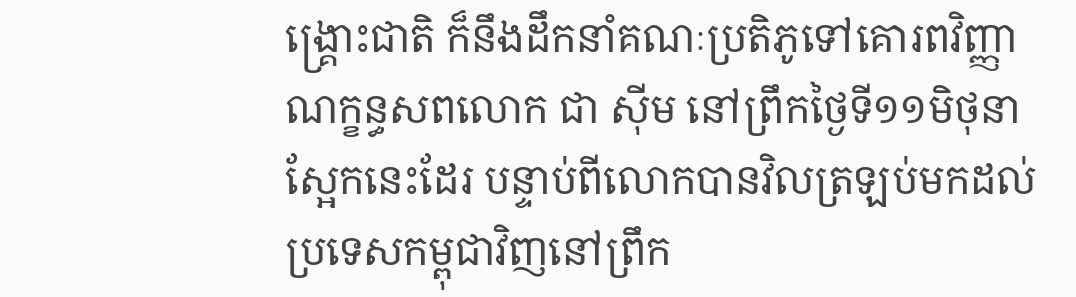ង្រ្គោះជាតិ ក៏នឹងដឹកនាំគណៈប្រតិភូទៅគោរពវិញ្ញាណក្ខន្ធសពលោក ជា ស៊ីម នៅព្រឹកថ្ងៃទី១១មិថុនាស្អែកនេះដែរ បន្ទាប់ពីលោកបានវិលត្រឡប់មកដល់ប្រទេសកម្ពុជាវិញនៅព្រឹក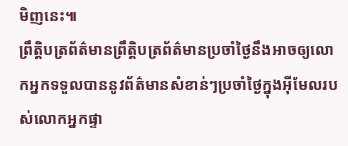មិញនេះ៕
ព្រឹត្តិបត្រព័ត៌មានព្រឹត្តិបត្រព័ត៌មានប្រចាំថ្ងៃនឹងអាចឲ្យលោកអ្នកទទួលបាននូវព័ត៌មានសំខាន់ៗប្រចាំថ្ងៃក្នុងអ៊ីមែលរបស់លោកអ្នកផ្ទា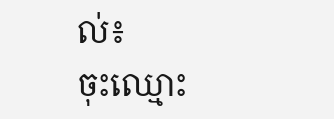ល់៖
ចុះឈ្មោះ